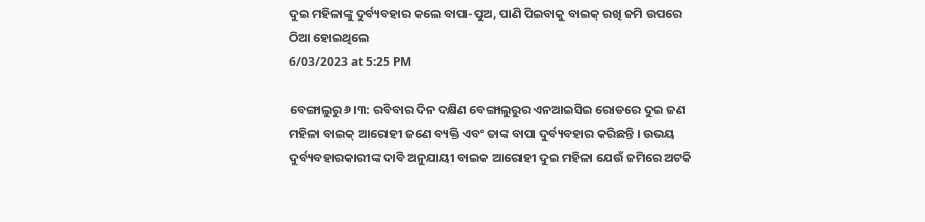ଦୁଇ ମହିଳାଙ୍କୁ ଦୁର୍ବ୍ୟବହାର କଲେ ବାପା-ପୁଅ, ପାଣି ପିଇବାକୁ ବାଇକ୍ ରଖି ଜମି ଉପରେ ଠିଆ ହୋଇଥିଲେ
6/03/2023 at 5:25 PM

ବେଙ୍ଗାଲୁରୁ ୬।୩: ରବିବାର ଦିନ ଦକ୍ଷିଣ ବେଙ୍ଗାଲୁରୁର ଏନଆଇସିଇ ରୋଡରେ ଦୁଇ ଜଣ ମହିଳା ବାଇକ୍ ଆରୋହୀ ଜଣେ ବ୍ୟକ୍ତି ଏବଂ ତାଙ୍କ ବାପା ଦୁର୍ବ୍ୟବହାର କରିଛନ୍ତି । ଉଭୟ ଦୁର୍ବ୍ୟବହାରକାରୀଙ୍କ ଦାବି ଅନୁଯାୟୀ ବାଇକ ଆରୋହୀ ଦୁଇ ମହିଳା ଯେଉଁ ଜମିରେ ଅଟକି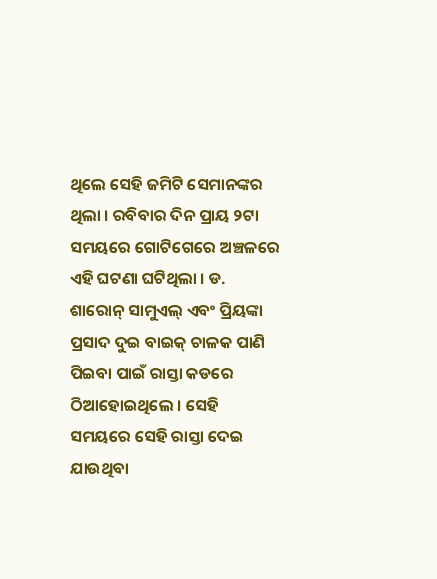ଥିଲେ ସେହି ଜମିଟି ସେମାନଙ୍କର ଥିଲା । ରବିବାର ଦିନ ପ୍ରାୟ ୨ଟା ସମୟରେ ଗୋଟିଗେରେ ଅଞ୍ଚଳରେ ଏହି ଘଟଣା ଘଟିଥିଲା । ଡ. ଶାରୋନ୍ ସାମୁଏଲ୍ ଏବଂ ପ୍ରିୟଙ୍କା ପ୍ରସାଦ ଦୁଇ ବାଇକ୍ ଚାଳକ ପାଣି ପିଇବା ପାଇଁ ରାସ୍ତା କଡରେ ଠିଆହୋଇଥିଲେ । ସେହି ସମୟରେ ସେହି ରାସ୍ତା ଦେଇ ଯାଉଥିବା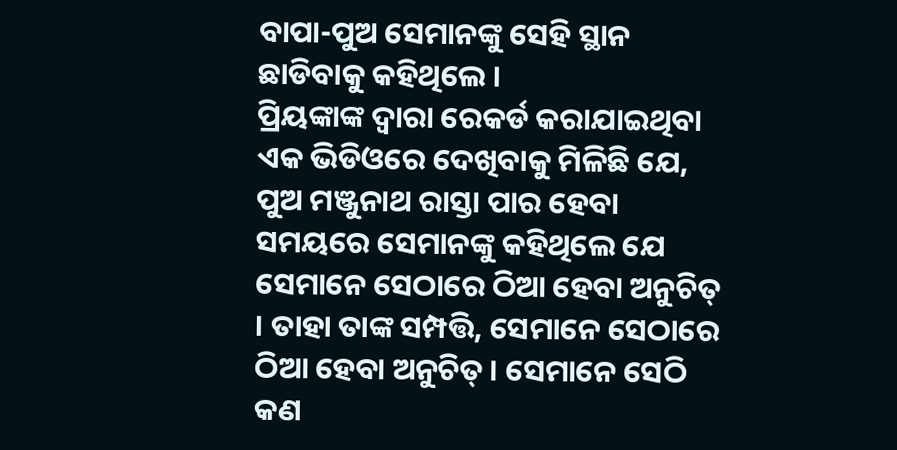ବାପା-ପୁଅ ସେମାନଙ୍କୁ ସେହି ସ୍ଥାନ ଛାଡିବାକୁ କହିଥିଲେ ।
ପ୍ରିୟଙ୍କାଙ୍କ ଦ୍ୱାରା ରେକର୍ଡ କରାଯାଇଥିବା ଏକ ଭିଡିଓରେ ଦେଖିବାକୁ ମିଳିଛି ଯେ, ପୁଅ ମଞ୍ଜୁନାଥ ରାସ୍ତା ପାର ହେବା ସମୟରେ ସେମାନଙ୍କୁ କହିଥିଲେ ଯେ ସେମାନେ ସେଠାରେ ଠିଆ ହେବା ଅନୁଚିତ୍ । ତାହା ତାଙ୍କ ସମ୍ପତ୍ତି, ସେମାନେ ସେଠାରେ ଠିଆ ହେବା ଅନୁଚିତ୍ । ସେମାନେ ସେଠି କଣ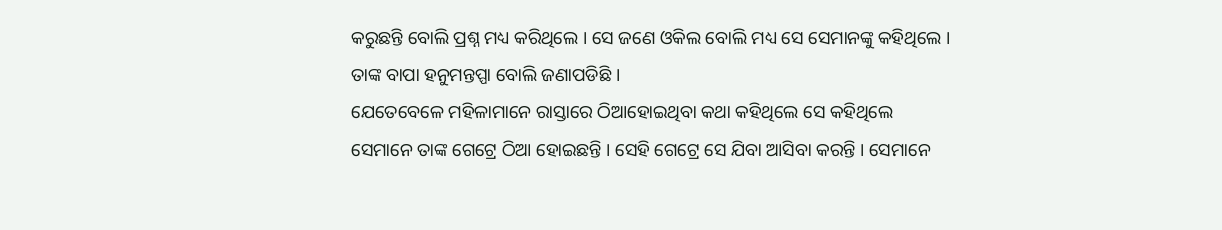କରୁଛନ୍ତି ବୋଲି ପ୍ରଶ୍ନ ମଧ୍ୟ କରିଥିଲେ । ସେ ଜଣେ ଓକିଲ ବୋଲି ମଧ୍ୟ ସେ ସେମାନଙ୍କୁ କହିଥିଲେ । ତାଙ୍କ ବାପା ହନୁମନ୍ତପ୍ପା ବୋଲି ଜଣାପଡିଛି ।
ଯେତେବେଳେ ମହିଳାମାନେ ରାସ୍ତାରେ ଠିଆହୋଇଥିବା କଥା କହିଥିଲେ ସେ କହିଥିଲେ ସେମାନେ ତାଙ୍କ ଗେଟ୍ରେ ଠିଆ ହୋଇଛନ୍ତି । ସେହି ଗେଟ୍ରେ ସେ ଯିବା ଆସିବା କରନ୍ତି । ସେମାନେ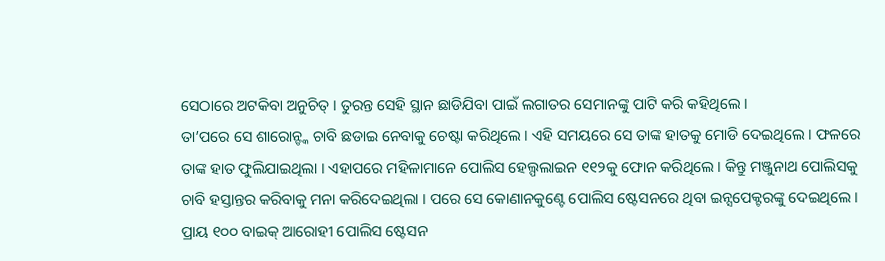ସେଠାରେ ଅଟକିବା ଅନୁଚିତ୍ । ତୁରନ୍ତ ସେହି ସ୍ଥାନ ଛାଡିଯିବା ପାଇଁ ଲଗାତର ସେମାନଙ୍କୁ ପାଟି କରି କହିଥିଲେ ।
ତା’ପରେ ସେ ଶାରୋନ୍ଙ୍କ ଚାବି ଛଡାଇ ନେବାକୁ ଚେଷ୍ଟା କରିଥିଲେ । ଏହି ସମୟରେ ସେ ତାଙ୍କ ହାତକୁ ମୋଡି ଦେଇଥିଲେ । ଫଳରେ ତାଙ୍କ ହାତ ଫୁଲିଯାଇଥିଲା । ଏହାପରେ ମହିଳାମାନେ ପୋଲିସ ହେଲ୍ପଲାଇନ ୧୧୨କୁ ଫୋନ କରିଥିଲେ । କିନ୍ତୁ ମଞ୍ଜୁନାଥ ପୋଲିସକୁ ଚାବି ହସ୍ତାନ୍ତର କରିବାକୁ ମନା କରିଦେଇଥିଲା । ପରେ ସେ କୋଣାନକୁଣ୍ଟେ ପୋଲିସ ଷ୍ଟେସନରେ ଥିବା ଇନ୍ସପେକ୍ଟରଙ୍କୁ ଦେଇଥିଲେ ।
ପ୍ରାୟ ୧୦୦ ବାଇକ୍ ଆରୋହୀ ପୋଲିସ ଷ୍ଟେସନ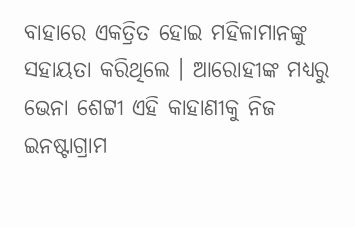ବାହାରେ ଏକତ୍ରିତ ହୋଇ ମହିଳାମାନଙ୍କୁ ସହାୟତା କରିଥିଲେ । ଆରୋହୀଙ୍କ ମଧ୍ୟରୁ ଭେନା ଶେଟ୍ଟୀ ଏହି କାହାଣୀକୁ ନିଜ ଇନଷ୍ଟାଗ୍ରାମ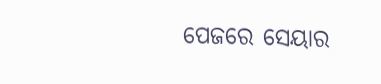ପେଜରେ ସେୟାର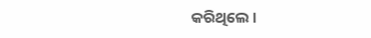କରିଥିଲେ ।